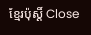ខ្មែរប៉ុស្ដិ៍ Close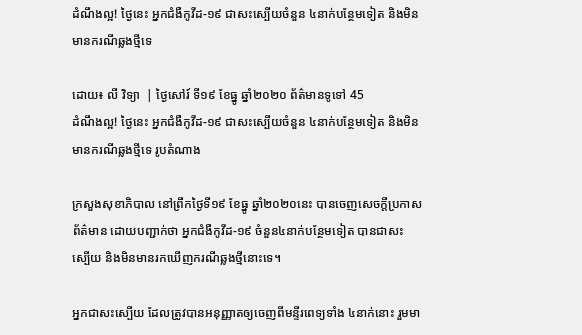ដំណឹងល្អ! ថ្ងៃនេះ អ្នកជំងឺកូវីដ-១៩ ជាសះស្បើយចំនួន ៤នាក់បន្ថែមទៀត និងមិនមានករណីឆ្លងថ្មីទេ

ដោយ៖ លី វិទ្យា  | ថ្ងៃសៅរ៍ ទី១៩ ខែធ្នូ ឆ្នាំ២០២០ ព័ត៌មានទូទៅ 45
ដំណឹងល្អ! ថ្ងៃនេះ អ្នកជំងឺកូវីដ-១៩ ជាសះស្បើយចំនួន ៤នាក់បន្ថែមទៀត និងមិនមានករណីឆ្លងថ្មីទេ រូបតំណាង

ក្រសួងសុខាភិបាល នៅព្រឹកថ្ងៃទី១៩ ខែធ្នូ ឆ្នាំ២០២០នេះ បានចេញសេចក្តីប្រកាសព័ត៌មាន ដោយបញ្ជាក់ថា អ្នកជំងឺកូវីដ-១៩ ចំនួន៤នាក់បន្ថែមទៀត បានជាសះស្បើយ និងមិនមានរកឃើញករណីឆ្លងថ្មីនោះទេ។

អ្នកជាសះស្បើយ ដែលត្រូវបានអនុញ្ញាតឲ្យចេញពីមន្ទីរពេទ្យទាំង ៤នាក់នោះ រួមមា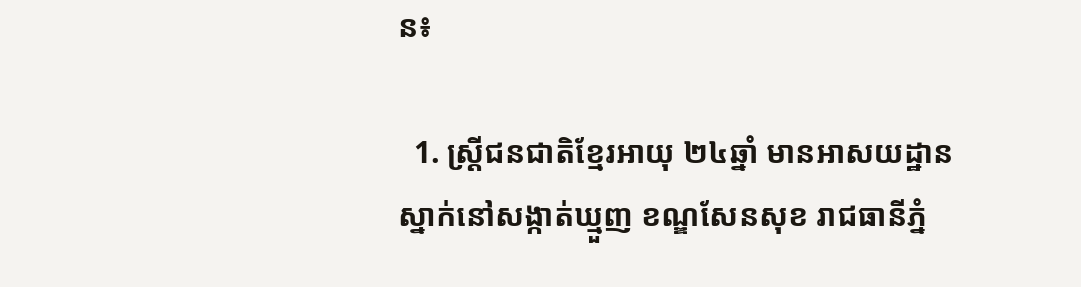ន៖

  1. ស្ត្រីជនជាតិខ្មែរអាយុ ២៤ឆ្នាំ មានអាសយដ្ឋានស្នាក់នៅសង្កាត់ឃ្មួញ ខណ្ឌសែនសុខ រាជធានីភ្នំ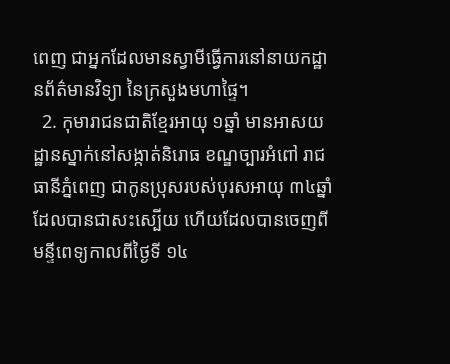ពេញ ជាអ្នកដែលមានស្វាមីធ្វើការនៅនាយកដ្ឋានព័ត៌មានវិទ្យា នៃក្រសួងមហាផ្ទៃ។
  2. កុមារាជនជាតិខ្មែរអាយុ ១ឆ្នាំ មានអាសយដ្ឋានស្នាក់នៅសង្កាត់និរោធ ខណ្ឌច្បារអំពៅ រាជធានីភ្នំពេញ ជាកូនប្រុសរបស់បុរសអាយុ ៣៤ឆ្នាំដែលបានជាសះស្បើយ ហើយដែលបានចេញពីមន្ទីពេទ្យកាលពីថ្ងៃទី ១៤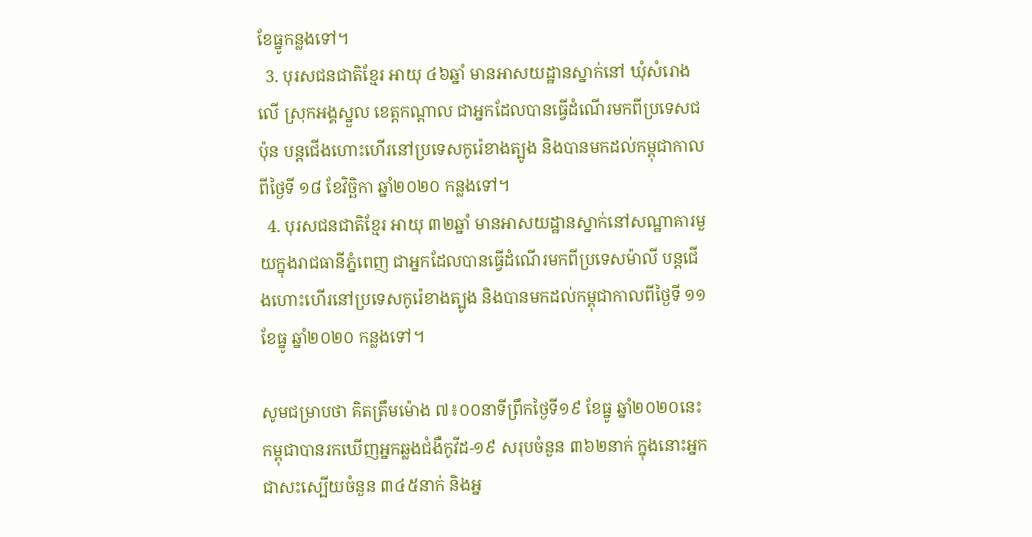ខែធ្នូកន្លងទៅ។
  3. បុរសជនជាតិខ្មែរ អាយុ ៤៦ឆ្នាំ មានអាសយដ្ឋានស្នាក់នៅ ឃុំសំរោងលើ ស្រុកអង្គស្នួល ខេត្តកណ្ដាល ជាអ្នកដែលបានធ្វើដំណើរមកពីប្រទេសជប៉ុន បន្តជើងហោះហើរនៅប្រទេសកូរ៉េខាងត្បូង និងបានមកដល់កម្ពុជាកាលពីថ្ងៃទី ១៨ ខែវិច្ឆិកា ឆ្នាំ២០២០ កន្លងទៅ។
  4. បុរសជនជាតិខ្មែរ អាយុ ៣២ឆ្នាំ មានអាសយដ្ឋានស្នាក់នៅសណ្ឋាគារមួយក្នុងរាជធានីភ្នំពេញ ជាអ្នកដែលបានធ្វើដំណើរមកពីប្រទេសម៉ាលី បន្តជើងហោះហើរនៅប្រទេសកូរ៉េខាងត្បូង និងបានមកដល់កម្ពុជាកាលពីថ្ងៃទី ១១ ខែធ្នូ ឆ្នាំ២០២០ កន្លងទៅ។

សូមជម្រាបថា គិតត្រឹមម៉ោង ៧៖០០នាទីព្រឹកថ្ងៃទី១៩ ខែធ្នូ ឆ្នាំ២០២០នេះ កម្ពុជាបានរកឃើញអ្នកឆ្លងជំងឺកូវីដ-១៩ សរុបចំនួន ៣៦២នាក់ ក្នុងនោះអ្នកជាសះស្បើយចំនួន ៣៤៥នាក់ និងអ្ន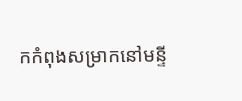កកំពុងសម្រាកនៅមន្ទី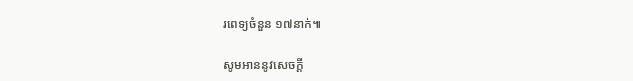រពេទ្យចំនួន ១៧នាក់៕

សូមអាននូវសេចក្ដី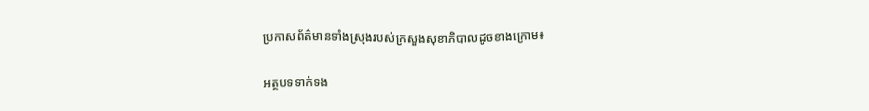ប្រកាសព័ត៌មានទាំងស្រុងរបស់ក្រសួងសុខាភិបាលដូចខាងក្រោម៖

អត្ថបទទាក់ទង